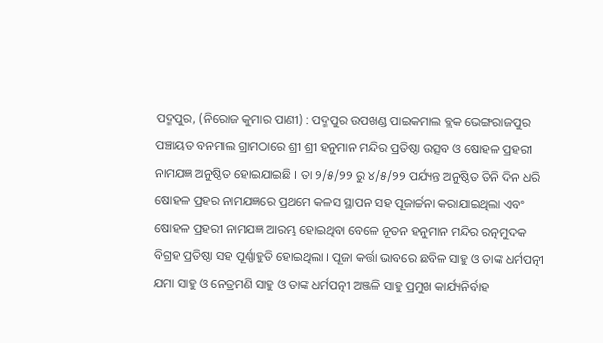ପଦ୍ମପୁର, (ନିରୋଜ କୁମାର ପାଣୀ) : ପଦ୍ମପୁର ଉପଖଣ୍ଡ ପାଇକମାଲ ବ୍ଲକ ଭେଙ୍ଗରାଜପୁର ପଞ୍ଚାୟତ ବନମାଲ ଗ୍ରାମଠାରେ ଶ୍ରୀ ଶ୍ରୀ ହନୁମାନ ମନ୍ଦିର ପ୍ରତିଷ୍ଠା ଉତ୍ସବ ଓ ଷୋହଳ ପ୍ରହରୀ ନାମଯଜ୍ଞ ଅନୁଷ୍ଠିତ ହୋଇଯାଇଛି । ତା ୨/୫/୨୨ ରୁ ୪/୫/୨୨ ପର୍ଯ୍ୟନ୍ତ ଅନୁଷ୍ଠିତ ତିନି ଦିନ ଧରି ଷୋହଳ ପ୍ରହର ନାମଯଜ୍ଞରେ ପ୍ରଥମେ କଳସ ସ୍ଥାପନ ସହ ପୂଜାର୍ଚ୍ଚନା କରାଯାଇଥିଲା ଏବଂ ଷୋହଳ ପ୍ରହରୀ ନାମଯଜ୍ଞ ଆରମ୍ଭ ହୋଇଥିବା ବେଳେ ନୂତନ ହନୁମାନ ମନ୍ଦିର ରତ୍ନମୁଦକ ବିଗ୍ରହ ପ୍ରତିଷ୍ଠା ସହ ପୂର୍ଣ୍ଣାହୁତି ହୋଇଥିଲା । ପୂଜା କର୍ତ୍ତା ଭାବରେ ଛବିଳ ସାହୁ ଓ ତାଙ୍କ ଧର୍ମପତ୍ନୀ ଯମା ସାହୁ ଓ ନେତ୍ରମଣି ସାହୁ ଓ ତାଙ୍କ ଧର୍ମପତ୍ନୀ ଅଞ୍ଜଳି ସାହୁ ପ୍ରମୁଖ କାର୍ଯ୍ୟନିର୍ବାହ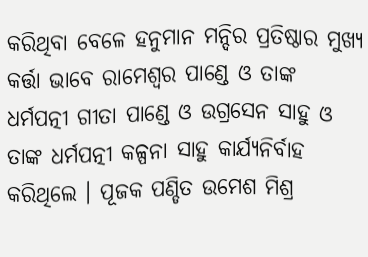କରିଥିବା ବେଳେ ହନୁମାନ ମନ୍ଦିର ପ୍ରତିଷ୍ଠାର ମୁଖ୍ୟ କର୍ତ୍ତା ଭାବେ ରାମେଶ୍ବର ପାଣ୍ଡେ ଓ ତାଙ୍କ ଧର୍ମପତ୍ନୀ ଗୀତା ପାଣ୍ଡେ ଓ ଉଗ୍ରସେନ ସାହୁ ଓ ତାଙ୍କ ଧର୍ମପତ୍ନୀ କଳ୍ପନା ସାହୁ କାର୍ଯ୍ୟନିର୍ବାହ କରିଥିଲେ । ପୂଜକ ପଣ୍ଡିତ ଉମେଶ ମିଶ୍ର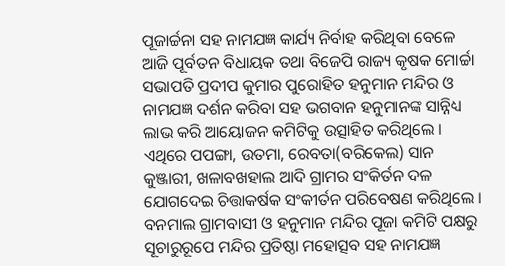ପୂଜାର୍ଚ୍ଚନା ସହ ନାମଯଜ୍ଞ କାର୍ଯ୍ୟ ନିର୍ବାହ କରିଥିବା ବେଳେ ଆଜି ପୂର୍ବତନ ବିଧାୟକ ତଥା ବିଜେପି ରାଜ୍ୟ କୃଷକ ମୋର୍ଚ୍ଚା ସଭାପତି ପ୍ରଦୀପ କୁମାର ପୁରୋହିତ ହନୁମାନ ମନ୍ଦିର ଓ ନାମଯଜ୍ଞ ଦର୍ଶନ କରିବା ସହ ଭଗବାନ ହନୁମାନଙ୍କ ସାନ୍ନିଧ୍ୟ ଲାଭ କରି ଆୟୋଜନ କମିଟିକୁ ଉତ୍ସାହିତ କରିଥିଲେ । ଏଥିରେ ପପଙ୍ଗା, ଉତମା, ରେବତା(ବରିକେଲ) ସାନ କୁଞ୍ଜାରୀ, ଖଳାବଖହାଲ ଆଦି ଗ୍ରାମର ସଂକିର୍ତନ ଦଳ ଯୋଗଦେଇ ଚିତ୍ତାକର୍ଷକ ସଂକୀର୍ତନ ପରିବେଷଣ କରିଥିଲେ । ବନମାଲ ଗ୍ରାମବାସୀ ଓ ହନୁମାନ ମନ୍ଦିର ପୂଜା କମିଟି ପକ୍ଷରୁ ସୂଚାରୁରୂପେ ମନ୍ଦିର ପ୍ରତିଷ୍ଠା ମହୋତ୍ସବ ସହ ନାମଯଜ୍ଞ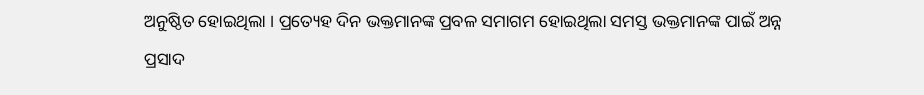ଅନୁଷ୍ଠିତ ହୋଇଥିଲା । ପ୍ରତ୍ୟେହ ଦିନ ଭକ୍ତମାନଙ୍କ ପ୍ରବଳ ସମାଗମ ହୋଇଥିଲା ସମସ୍ତ ଭକ୍ତମାନଙ୍କ ପାଇଁ ଅନ୍ନ ପ୍ରସାଦ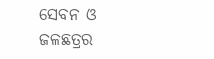ସେବନ ଓ ଜଳଛତ୍ରର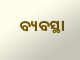ବ୍ୟବସ୍ଥା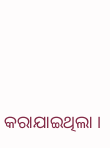କରାଯାଇଥିଲା ।